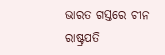ଭାରତ ଗସ୍ତରେ ଚୀନ ରାଷ୍ଟ୍ରପତି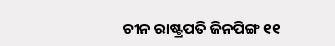ଚୀନ ରାଷ୍ଟ୍ରପତି ଜିନପିଙ୍ଗ ୧୧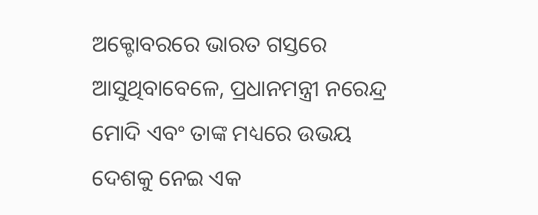ଅକ୍ଟୋବରରେ ଭାରତ ଗସ୍ତରେ ଆସୁଥିବାବେଳେ, ପ୍ରଧାନମନ୍ତ୍ରୀ ନରେନ୍ଦ୍ର ମୋଦି ଏବଂ ତାଙ୍କ ମଧ୍ୟରେ ଉଭୟ ଦେଶକୁ ନେଇ ଏକ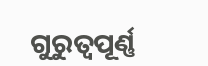ଗୁରୁତ୍ୱପୂର୍ଣ୍ଣ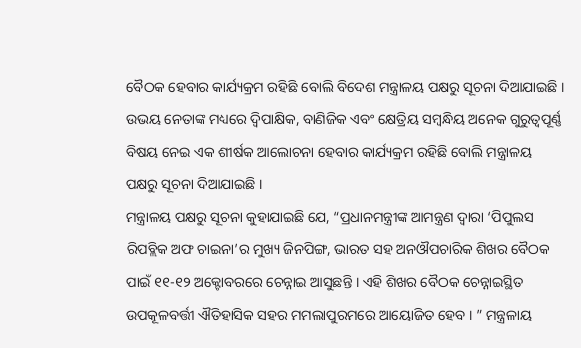ବୈଠକ ହେବାର କାର୍ଯ୍ୟକ୍ରମ ରହିଛି ବୋଲି ବିଦେଶ ମନ୍ତ୍ରାଳୟ ପକ୍ଷରୁ ସୂଚନା ଦିଆଯାଇଛି । ଉଭୟ ନେତାଙ୍କ ମଧ୍ୟରେ ଦ୍ୱିପାକ୍ଷିକ, ବାଣିଜିକ ଏବଂ କ୍ଷେତ୍ରିୟ ସମ୍ବନ୍ଧିୟ ଅନେକ ଗୁରୁତ୍ୱପୂର୍ଣ୍ଣ ବିଷୟ ନେଇ ଏକ ଶୀର୍ଷକ ଆଲୋଚନା ହେବାର କାର୍ଯ୍ୟକ୍ରମ ରହିଛି ବୋଲି ମନ୍ତ୍ରାଳୟ ପକ୍ଷରୁ ସୂଚନା ଦିଆଯାଇଛି ।
ମନ୍ତ୍ରାଳୟ ପକ୍ଷରୁ ସୂଚନା କୁହାଯାଇଛି ଯେ, “ପ୍ରଧାନମନ୍ତ୍ରୀଙ୍କ ଆମନ୍ତ୍ରଣ ଦ୍ୱାରା ‘ପିପୁଲସ ରିପବ୍ଲିକ ଅଫ ଚାଇନା’ର ମୁଖ୍ୟ ଜିନପିଙ୍ଗ, ଭାରତ ସହ ଅନଔପଚାରିକ ଶିଖର ବୈଠକ ପାଇଁ ୧୧-୧୨ ଅକ୍ଟୋବରରେ ଚେନ୍ନାଇ ଆସୁଛନ୍ତି । ଏହି ଶିଖର ବୈଠକ ଚେନ୍ନାଇସ୍ଥିତ ଉପକୂଳବର୍ତ୍ତୀ ଐତିହାସିକ ସହର ମମଲାପୁରମରେ ଆୟୋଜିତ ହେବ । ” ମନ୍ତ୍ରଳାୟ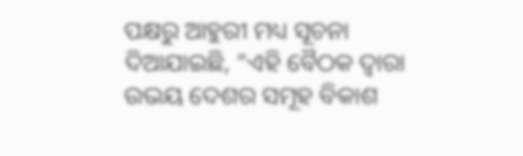ପକ୍ଷରୁ ଆହୁରୀ ମଧ୍ୟ ସୂଚନା ଦିଆଯାଇଛି, “ଏହି ବୈଠକ ଦ୍ୱାରା ଉଭୟ ଦେଶର ସମୂହ ବିକାଶ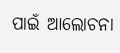ପାଇଁ ଆଲୋଚନା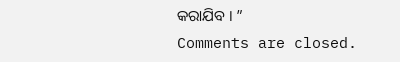କରାଯିବ । ”
Comments are closed.